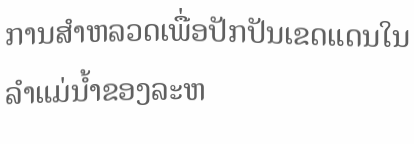ການສຳຫລວດເພື່ອປັກປັນເຂດແດນໃນລຳແມ່ນ້ຳຂອງລະຫ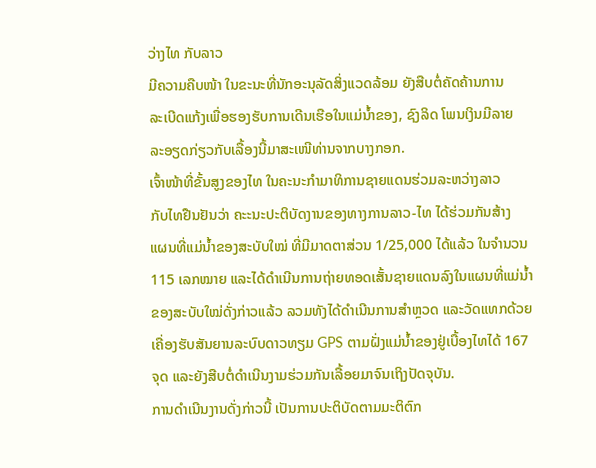ວ່າງໄທ ກັບລາວ
ມີຄວາມຄືບໜ້າ ໃນຂະນະທີ່ນັກອະນຸລັດສິ່ງແວດລ້ອມ ຍັງສືບຕໍ່ຄັດຄ້ານການ
ລະເບີດແກ້ງເພື່ອຮອງຮັບການເດີນເຮືອໃນແມ່ນ້ຳຂອງ, ຊົງລິດ ໂພນເງິນມີລາຍ
ລະອຽດກ່ຽວກັບເລື້ອງນີ້ມາສະເໜີທ່ານຈາກບາງກອກ.
ເຈົ້າໜ້າທີ່ຂັ້ນສູງຂອງໄທ ໃນຄະນະກຳມາທິການຊາຍແດນຮ່ວມລະຫວ່າງລາວ
ກັບໄທຢືນຢັນວ່າ ຄະະນະປະຕິບັດງານຂອງທາງການລາວ-ໄທ ໄດ້ຮ່ວມກັນສ້າງ
ແຜນທີ່ແມ່ນໍ້າຂອງສະບັບໃໝ່ ທີ່ມີມາດຕາສ່ວນ 1/25,000 ໄດ້ແລ້ວ ໃນຈຳນວນ
115 ເລກໝາຍ ແລະໄດ້ດຳເນີນການຖ່າຍທອດເສັ້ນຊາຍແດນລົງໃນແຜນທີ່ແມ່ນໍ້າ
ຂອງສະບັບໃໝ່ດັ່ງກ່າວແລ້ວ ລວມທັງໄດ້ດຳເນີນການສຳຫຼວດ ແລະວັດແທກດ້ວຍ
ເຄື່ອງຮັບສັນຍານລະບົບດາວທຽມ GPS ຕາມຝັ່ງແມ່ນໍ້າຂອງຢູ່ເບື້ອງໄທໄດ້ 167
ຈຸດ ແລະຍັງສືບຕໍ່ດຳເນີນງາມຮ່ວມກັນເລື້ອຍມາຈົນເຖິງປັດຈຸບັນ.
ການດຳເນີນງານດັ່ງກ່າວນີ້ ເປັນການປະຕິບັດຕາມມະຕິຕົກ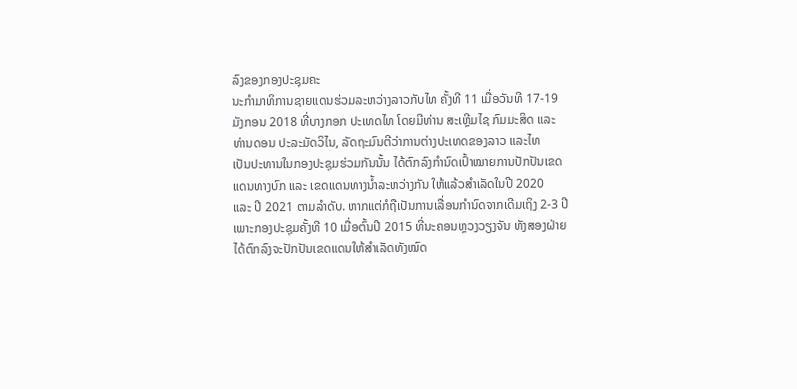ລົງຂອງກອງປະຊຸມຄະ
ນະກຳມາທິການຊາຍແດນຮ່ວມລະຫວ່າງລາວກັບໄທ ຄັ້ງທີ 11 ເມື່ອວັນທີ 17-19
ມັງກອນ 2018 ທີ່ບາງກອກ ປະເທດໄທ ໂດຍມີທ່ານ ສະເຫຼີມໄຊ ກົມມະສິດ ແລະ
ທ່ານດອນ ປະລະມັດວິໄນ, ລັດຖະມົນຕີວ່າການຕ່າງປະເທດຂອງລາວ ແລະໄທ
ເປັນປະທານໃນກອງປະຊຸມຮ່ວມກັນນັ້ນ ໄດ້ຕົກລົງກຳນົດເປົ້າໝາຍການປັກປັນເຂດ
ແດນທາງບົກ ແລະ ເຂດແດນທາງນໍ້າລະຫວ່າງກັນ ໃຫ້ແລ້ວສຳເລັດໃນປີ 2020
ແລະ ປີ 2021 ຕາມລຳດັບ. ຫາກແຕ່ກໍຖືເປັນການເລື່ອນກຳນົດຈາກເດີມເຖິງ 2-3 ປີ
ເພາະກອງປະຊຸມຄັ້ງທີ 10 ເມື່ອຕົ້ນປີ 2015 ທີ່ນະຄອນຫຼວງວຽງຈັນ ທັງສອງຝ່າຍ
ໄດ້ຕົກລົງຈະປັກປັນເຂດແດນໃຫ້ສຳເລັດທັງໝົດ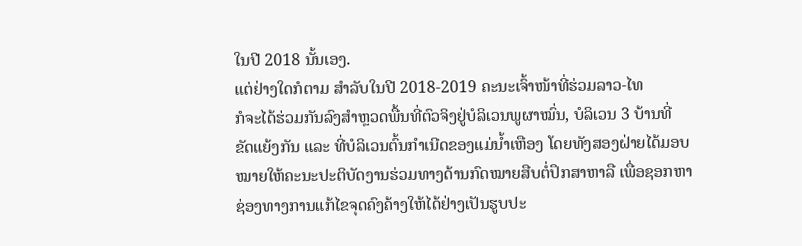ໃນປີ 2018 ນັ້ນເອງ.
ແຕ່ຢ່າງໃດກໍຕາມ ສຳລັບໃນປີ 2018-2019 ຄະນະເຈົ້າໜ້າທີ່ຮ່ວມລາວ-ໄທ
ກໍຈະໄດ້ຮ່ວມກັນລົງສຳຫຼວດພື້ນທີ່ຕົວຈິງຢູ່ບໍລິເວນພູຜາໝົ່ນ, ບໍລິເວນ 3 ບ້ານທີ່
ຂັດແຍ້ງກັນ ແລະ ທີ່ບໍລິເວນຕົ້ນກຳເນີດຂອງແມ່ນໍ້າເຫືອງ ໂດຍທັງສອງຝ່າຍໄດ້ມອບ
ໝາຍໃຫ້ຄະນະປະຕິບັດງານຮ່ວມທາງດ້ານກົດໝາຍສືບຕໍ່ປຶກສາຫາລື ເພື່ອຊອກຫາ
ຊ່ອງທາງການແກ້ໄຂຈຸດຄົງຄ້າງໃຫ້ໄດ້ຢ່າງເປັນຮູບປະ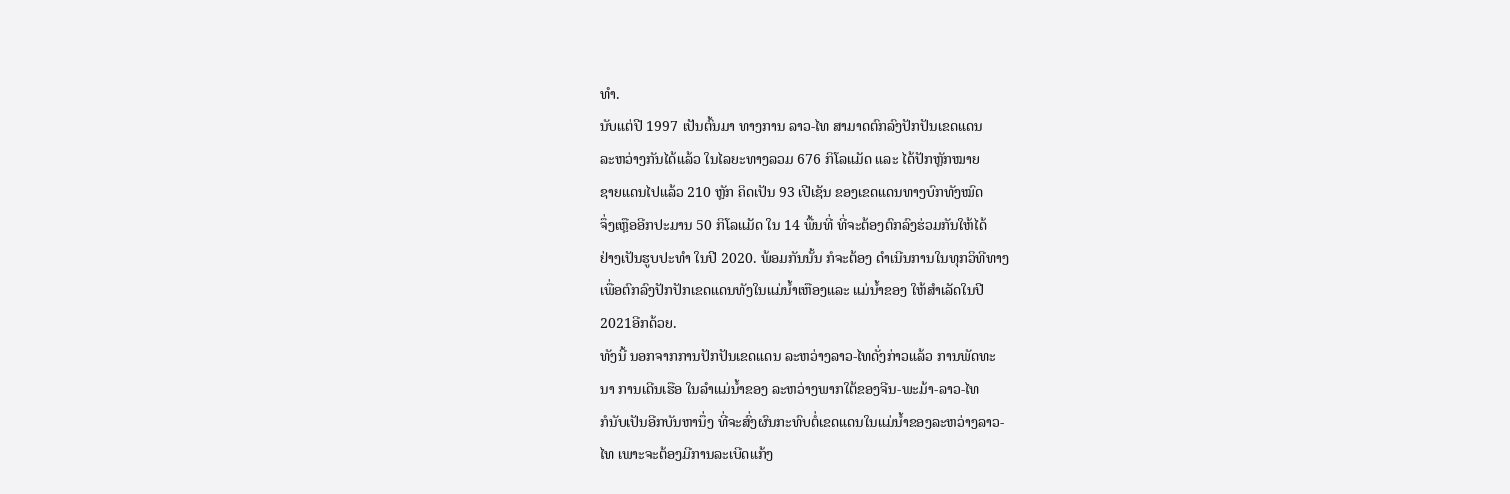ທຳ.
ນັບແຕ່ປີ 1997 ເປັນຕົ້ນມາ ທາງການ ລາວ-ໄທ ສາມາດຕົກລົງປັກປັນເຂດແດນ
ລະຫວ່າງກັນໄດ້ແລ້ວ ໃນໄລຍະທາງລວມ 676 ກິໂລແມັດ ແລະ ໄດ້ປັກຫຼັກໝາຍ
ຊາຍແດນໄປແລ້ວ 210 ຫຼັກ ຄິດເປັນ 93 ເປີເຊັນ ຂອງເຂດແດນທາງບົກທັງໝົດ
ຈຶ່ງເຫຼືອອີກປະມານ 50 ກິໂລແມັດ ໃນ 14 ພື້ນທີ່ ທີ່ຈະຕ້ອງຕົກລົງຮ່ວມກັນໃຫ້ໄດ້
ຢ່າງເປັນຮູບປະທຳ ໃນປີ 2020. ພ້ອມກັນນັ້ນ ກໍຈະຕ້ອງ ດຳເນີນການໃນທຸກວິທີທາງ
ເພື່ອຕົກລົງປັກປັກເຂດແດນທັງໃນແມ່ນໍ້າເຫືອງແລະ ແມ່ນໍ້າຂອງ ໃຫ້ສຳເລັດໃນປີ
2021ອີກດ້ວຍ.
ທັງນີ້ ນອກຈາກການປັກປັນເຂດແດນ ລະຫວ່າງລາວ-ໄທດັ່ງກ່າວແລ້ວ ການພັດທະ
ນາ ການເດີນເຮືອ ໃນລຳແມ່ນ້ຳຂອງ ລະຫວ່າງພາກໃຕ້ຂອງຈີນ-ພະມ້າ-ລາວ-ໄທ
ກໍນັບເປັນອີກບັນຫານຶ່ງ ທີ່ຈະສົ່ງຜົນກະທົບຕໍ່ເຂດແດນໃນແມ່ນໍ້າຂອງລະຫວ່າງລາວ-
ໄທ ເພາະຈະຕ້ອງມີການລະເບີດແກ້ງ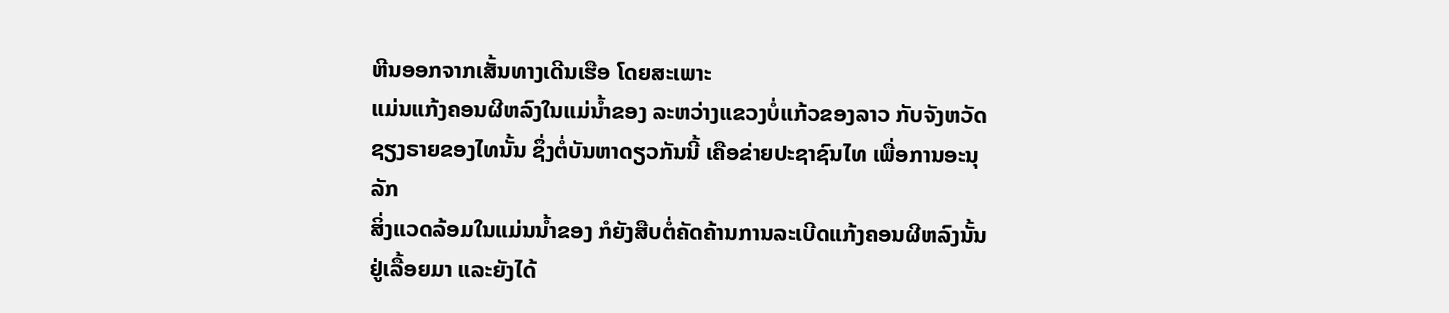ຫີນອອກຈາກເສັ້ນທາງເດີນເຮືອ ໂດຍສະເພາະ
ແມ່ນແກ້ງຄອນຜີຫລົງໃນແມ່ນໍ້າຂອງ ລະຫວ່າງແຂວງບໍ່ແກ້ວຂອງລາວ ກັບຈັງຫວັດ
ຊຽງຣາຍຂອງໄທນັ້ນ ຊຶ່ງຕໍ່ບັນຫາດຽວກັນນີ້ ເຄືອຂ່າຍປະຊາຊົນໄທ ເພື່ອການອະນຸລັກ
ສິ່ງແວດລ້ອມໃນແມ່ນນ້ຳຂອງ ກໍຍັງສືບຕໍ່ຄັດຄ້ານການລະເບີດແກ້ງຄອນຜີຫລົງນັ້ນ
ຢູ່ເລື້ອຍມາ ແລະຍັງໄດ້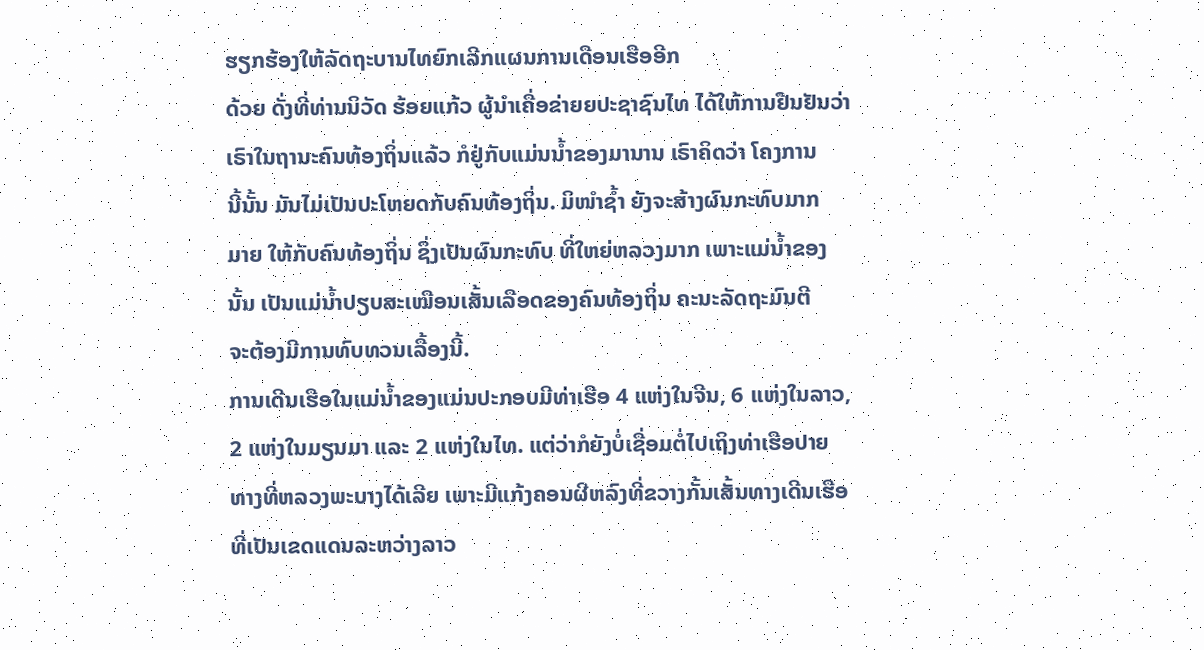ຮຽກຮ້ອງໃຫ້ລັດຖະບານໄທຍົກເລີກແຜນການເດືອນເຮືອອີກ
ດ້ວຍ ດັ່ງທີ່ທ່ານນິວັດ ຮ້ອຍແກ້ວ ຜູ້ນຳເຄື່ອຂ່າຍຍປະຊາຊົນໄທ ໄດ້ໃຫ້ການຢືນຢັນວ່າ
ເຣົາໃນຖານະຄົນທ້ອງຖິ່ນແລ້ວ ກໍຢູ່ກັບແມ່ນນ້ຳຂອງມານານ ເຣົາຄິດວ່າ ໂຄງການ
ນີ້ນັ້ນ ມັນໄມ່ເປັນປະໂຫຍດກັບຄົນທ້ອງຖິ່ນ. ມິໜຳຊ້ຳ ຍັງຈະສ້າງຜົນກະທົບມາກ
ມາຍ ໃຫ້ກັບຄົນທ້ອງຖິ່ນ ຊຶ່ງເປັນຜົນກະທົບ ທີ່ໃຫຍ່ຫລວງມາກ ເພາະແມ່ນ້ຳຂອງ
ນັ້ນ ເປັນແມ່ນ້ຳປຽບສະເໝືອນເສັ້ນເລືອດຂອງຄົນທ້ອງຖິ່ນ ຄະນະລັດຖະມົນຕີ
ຈະຕ້ອງມີການທົບທວນເລື້ອງນີ້.
ການເດີນເຮືອໃນແມ່ນໍ້າຂອງແມ່ນປະກອບມີທ່າເຮືອ 4 ແຫ່ງໃນຈີນ, 6 ແຫ່ງໃນລາວ,
2 ແຫ່ງໃນມຽນມາ ແລະ 2 ແຫ່ງໃນໄທ. ແຕ່ວ່າກໍຍັງບໍ່ເຊື່ອມຕໍ່ໄປເຖິງທ່າເຮືອປາຍ
ທາງທີ່ຫລວງພະບາງໄດ້ເລີຍ ເພາະມີແກ້ງຄອນຜີຫລົງທີ່ຂວາງກັ້ນເສັ້ນທາງເດີນເຮືອ
ທີ່ເປັນເຂດແດນລະຫວ່າງລາວ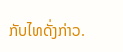ກັບໄທດັ່ງກ່າວ.